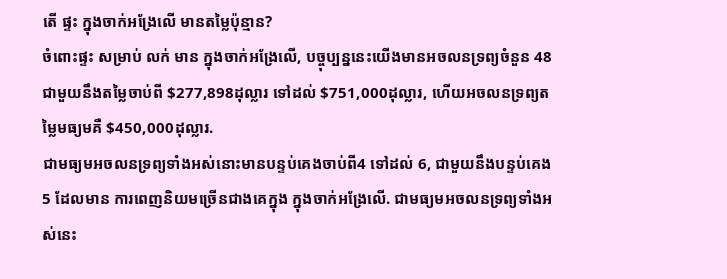តើ ផ្ទះ ក្នុងចាក់អង្រែលើ មានតម្លៃប៉ុន្មាន?
ចំពោះផ្ទះ សម្រាប់ លក់ មាន ក្នុងចាក់អង្រែលើ, បច្ចុប្បន្ននេះយើងមានអចលនទ្រព្យចំនួន 48 ជាមួយនឹងតម្លៃចាប់ពី $277,898ដុល្លារ ទៅដល់ $751,000ដុល្លារ, ហើយអចលនទ្រព្យតម្លៃមធ្យមគឺ $450,000ដុល្លារ.
ជាមធ្យមអចលនទ្រព្យទាំងអស់នោះមានបន្ទប់គេងចាប់ពី4 ទៅដល់ 6, ជាមួយនឹងបន្ទប់គេង 5 ដែលមាន ការពេញនិយមច្រើនជាងគេក្នុង ក្នុងចាក់អង្រែលើ. ជាមធ្យមអចលនទ្រព្យទាំងអស់នេះ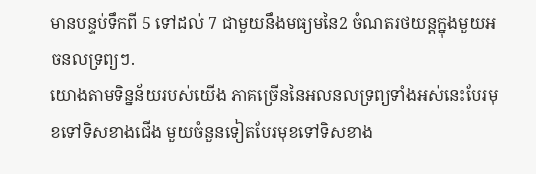មានបន្ទប់ទឹកពី 5 ទៅដល់ 7 ជាមួយនឹងមធ្យមនៃ2 ចំណតរថយន្តក្នុងមួយអចនលទ្រព្យៗ.
យោងតាមទិន្នន័យរបស់យើង ភាគច្រើននៃអលនលទ្រព្យទាំងអស់នេះបែរមុខទៅទិសខាងជើង មួយចំនួនទៀតបែរមុខទៅទិសខាង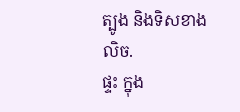ត្បូង និងទិសខាង លិច.
ផ្ទះ ក្នុង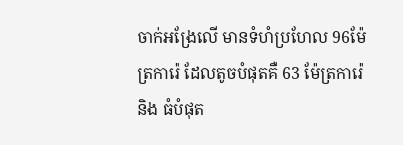ចាក់អង្រែលើ មានទំហំប្រហែល 96ម៉ែត្រការ៉េ ដែលតូចបំផុតគឺ 63 ម៉ែត្រការ៉េ និង ធំបំផុត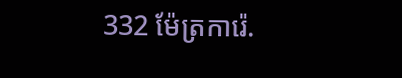332 ម៉ែត្រការ៉េ.